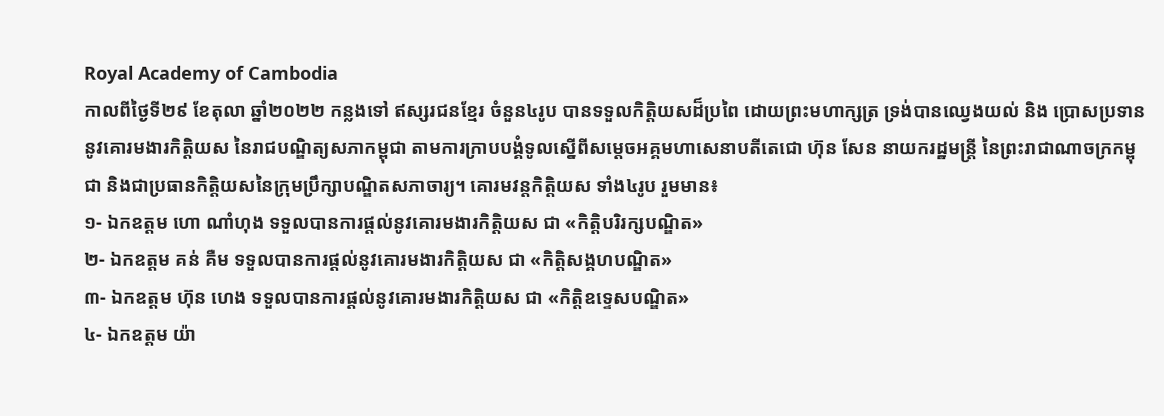Royal Academy of Cambodia
កាលពីថ្ងៃទី២៩ ខែតុលា ឆ្នាំ២០២២ កន្លងទៅ ឥស្សរជនខ្មែរ ចំនួន៤រូប បានទទួលកិត្តិយសដ៏ប្រពៃ ដោយព្រះមហាក្សត្រ ទ្រង់បានឈ្វេងយល់ និង ប្រោសប្រទាននូវគោរមងារកិត្តិយស នៃរាជបណ្ឌិត្យសភាកម្ពុជា តាមការក្រាបបង្គំទូលស្នើពីសម្ដេចអគ្គមហាសេនាបតីតេជោ ហ៊ុន សែន នាយករដ្ឋមន្ត្រី នៃព្រះរាជាណាចក្រកម្ពុជា និងជាប្រធានកិត្តិយសនៃក្រុមប្រឹក្សាបណ្ឌិតសភាចារ្យ។ គោរមវន្តកិត្តិយស ទាំង៤រូប រួមមាន៖
១- ឯកឧត្ដម ហោ ណាំហុង ទទួលបានការផ្ដល់នូវគោរមងារកិត្តិយស ជា «កិត្តិបរិរក្សបណ្ឌិត»
២- ឯកឧត្ដម គន់ គឺម ទទួលបានការផ្ដល់នូវគោរមងារកិត្តិយស ជា «កិត្តិសង្គហបណ្ឌិត»
៣- ឯកឧត្ដម ហ៊ុន ហេង ទទួលបានការផ្ដល់នូវគោរមងារកិត្តិយស ជា «កិត្តិឧទ្ទេសបណ្ឌិត»
៤- ឯកឧត្ដម យ៉ា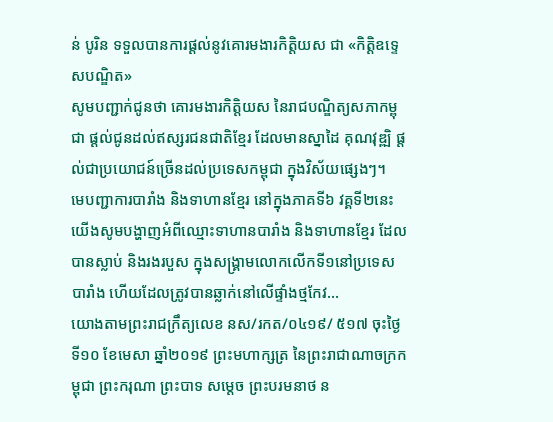ន់ បូរិន ទទួលបានការផ្ដល់នូវគោរមងារកិត្តិយស ជា «កិត្តិឧទ្ទេសបណ្ឌិត»
សូមបញ្ជាក់ជូនថា គោរមងារកិត្តិយស នៃរាជបណ្ឌិត្យសភាកម្ពុជា ផ្ដល់ជូនដល់ឥស្សរជនជាតិខ្មែរ ដែលមានស្នាដៃ គុណវុឌ្ឍិ ផ្ដល់ជាប្រយោជន៍ច្រើនដល់ប្រទេសកម្ពុជា ក្នុងវិស័យផ្សេងៗ។
មេបញ្ជាការបារាំង និងទាហានខ្មែរ នៅក្នុងភាគទី៦ វគ្គទី២នេះ យើងសូមបង្ហាញអំពីឈ្មោះទាហានបារាំង និងទាហានខ្មែរ ដែលបានស្លាប់ និងរងរបួស ក្នុងសង្គ្រាមលោកលើកទី១នៅប្រទេសបារាំង ហើយដែលត្រូវបានឆ្លាក់នៅលើផ្ទាំងថ្មកែវ...
យោងតាមព្រះរាជក្រឹត្យលេខ នស/រកត/០៤១៩/ ៥១៧ ចុះថ្ងៃទី១០ ខែមេសា ឆ្នាំ២០១៩ ព្រះមហាក្សត្រ នៃព្រះរាជាណាចក្រកម្ពុជា ព្រះករុណា ព្រះបាទ សម្តេច ព្រះបរមនាថ ន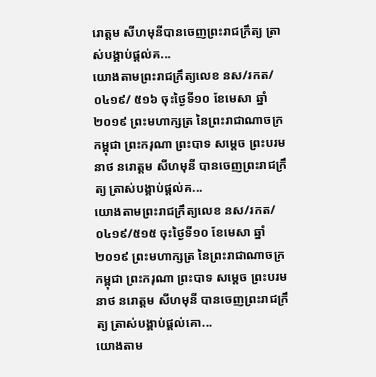រោត្តម សីហមុនីបានចេញព្រះរាជក្រឹត្យ ត្រាស់បង្គាប់ផ្តល់គ...
យោងតាមព្រះរាជក្រឹត្យលេខ នស/រកត/០៤១៩/ ៥១៦ ចុះថ្ងៃទី១០ ខែមេសា ឆ្នាំ២០១៩ ព្រះមហាក្សត្រ នៃព្រះរាជាណាចក្រកម្ពុជា ព្រះករុណា ព្រះបាទ សម្តេច ព្រះបរមនាថ នរោត្តម សីហមុនី បានចេញព្រះរាជក្រឹត្យ ត្រាស់បង្គាប់ផ្តល់គ...
យោងតាមព្រះរាជក្រឹត្យលេខ នស/រកត/០៤១៩/៥១៥ ចុះថ្ងៃទី១០ ខែមេសា ឆ្នាំ២០១៩ ព្រះមហាក្សត្រ នៃព្រះរាជាណាចក្រកម្ពុជា ព្រះករុណា ព្រះបាទ សម្តេច ព្រះបរមនាថ នរោត្តម សីហមុនី បានចេញព្រះរាជក្រឹត្យ ត្រាស់បង្គាប់ផ្តល់គោ...
យោងតាម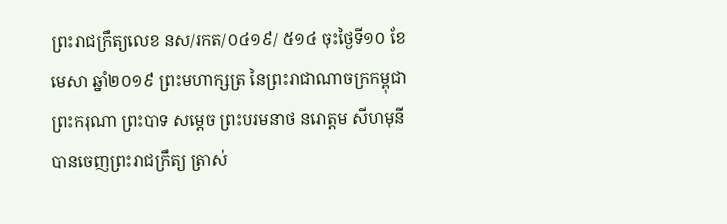ព្រះរាជក្រឹត្យលេខ នស/រកត/០៤១៩/ ៥១៤ ចុះថ្ងៃទី១០ ខែមេសា ឆ្នាំ២០១៩ ព្រះមហាក្សត្រ នៃព្រះរាជាណាចក្រកម្ពុជា ព្រះករុណា ព្រះបាទ សម្តេច ព្រះបរមនាថ នរោត្តម សីហមុនីបានចេញព្រះរាជក្រឹត្យ ត្រាស់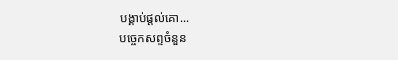បង្គាប់ផ្តល់គោ...
បច្ចេកសព្ទចំនួន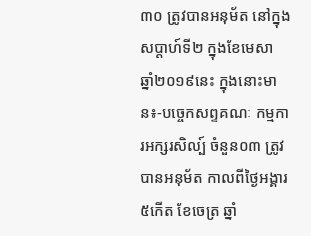៣០ ត្រូវបានអនុម័ត នៅក្នុងសប្តាហ៍ទី២ ក្នុងខែមេសា ឆ្នាំ២០១៩នេះ ក្នុងនោះមាន៖-បច្ចេកសព្ទគណៈ កម្មការអក្សរសិល្ប៍ ចំនួន០៣ ត្រូវបានអនុម័ត កាលពីថ្ងៃអង្គារ ៥កើត ខែចេត្រ ឆ្នាំ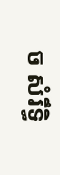ច សំរឹទ្ធិ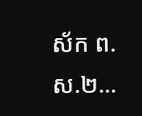ស័ក ព.ស.២...